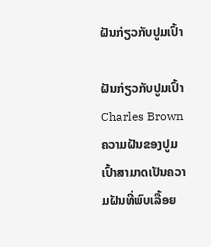ຝັນກ່ຽວກັບປູມເປົ້າ

ຝັນກ່ຽວກັບປູມເປົ້າ
Charles Brown
ຄວາມຝັນຂອງປູມເປົ້າສາມາດເປັນຄວາມຝັນທີ່ພົບເລື້ອຍ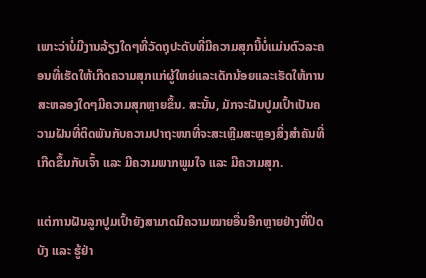ເພາະວ່າບໍ່ມີງານລ້ຽງໃດໆທີ່ວັດຖຸປະດັບທີ່ມີຄວາມສຸກນີ້ບໍ່ແມ່ນຕົວລະຄອນທີ່ເຮັດໃຫ້ເກີດຄວາມສຸກແກ່ຜູ້ໃຫຍ່ແລະເດັກນ້ອຍແລະເຮັດໃຫ້ການສະຫລອງໃດໆມີຄວາມສຸກຫຼາຍຂຶ້ນ. ສະນັ້ນ, ມັກຈະຝັນປູມເປົ້າເປັນຄວາມຝັນທີ່ຕິດພັນກັບຄວາມປາຖະໜາທີ່ຈະສະເຫຼີມສະຫຼອງສິ່ງສຳຄັນທີ່ເກີດຂຶ້ນກັບເຈົ້າ ແລະ ມີຄວາມພາກພູມໃຈ ແລະ ມີຄວາມສຸກ.

ແຕ່ການຝັນລູກປູມເປົ້າຍັງສາມາດມີຄວາມໝາຍອື່ນອີກຫຼາຍຢ່າງທີ່ປິດບັງ ແລະ ຮູ້ຢ່າ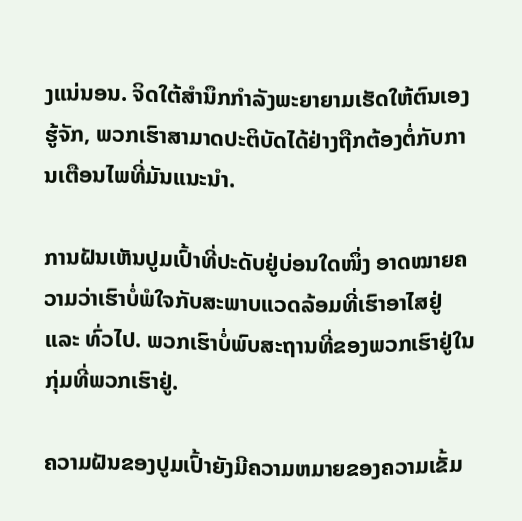ງແນ່ນອນ. ຈິດໃຕ້ສຳນຶກກຳລັງພະຍາຍາມເຮັດໃຫ້ຕົນເອງຮູ້ຈັກ, ພວກເຮົາສາມາດປະຕິບັດໄດ້ຢ່າງຖືກຕ້ອງຕໍ່ກັບການເຕືອນໄພທີ່ມັນແນະນຳ.

ການຝັນເຫັນປູມເປົ້າທີ່ປະດັບຢູ່ບ່ອນໃດໜຶ່ງ ອາດໝາຍຄວາມວ່າເຮົາບໍ່ພໍໃຈກັບສະພາບແວດລ້ອມທີ່ເຮົາອາໄສຢູ່ ແລະ ທົ່ວໄປ. ພວກເຮົາບໍ່ພົບສະຖານທີ່ຂອງພວກເຮົາຢູ່ໃນກຸ່ມທີ່ພວກເຮົາຢູ່.

ຄວາມຝັນຂອງປູມເປົ້າຍັງມີຄວາມຫມາຍຂອງຄວາມເຂັ້ມ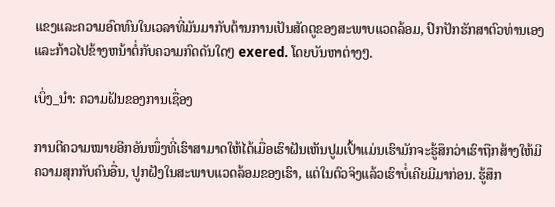ແຂງແລະຄວາມອົດທົນໃນເວລາທີ່ມັນມາກັບຕ້ານການເປັນສັດຕູຂອງສະພາບແວດລ້ອມ, ປົກປັກຮັກສາຕົວທ່ານເອງແລະກ້າວໄປຂ້າງຫນ້າຕໍ່ກັບຄວາມກົດດັນໃດໆ exered. ໂດຍບັນຫາຕ່າງໆ.

ເບິ່ງ_ນຳ: ຄວາມຝັນຂອງການເຊື່ອງ

ການຕີຄວາມໝາຍອີກອັນໜຶ່ງທີ່ເຮົາສາມາດໃຫ້ໄດ້ເມື່ອເຮົາຝັນເຫັນປູມເປົ້າແມ່ນເຮົາມັກຈະຮູ້ສຶກວ່າເຮົາຖືກສ້າງໃຫ້ມີຄວາມສຸກກັບຄົນອື່ນ, ປູກຝັງໃນສະພາບແວດລ້ອມຂອງເຮົາ, ແຕ່ໃນຕົວຈິງແລ້ວເຮົາບໍ່ເຄີຍມີມາກ່ອນ. ຮູ້ສຶກ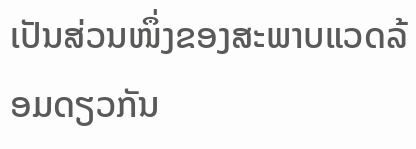ເປັນສ່ວນໜຶ່ງຂອງສະພາບແວດລ້ອມດຽວກັນ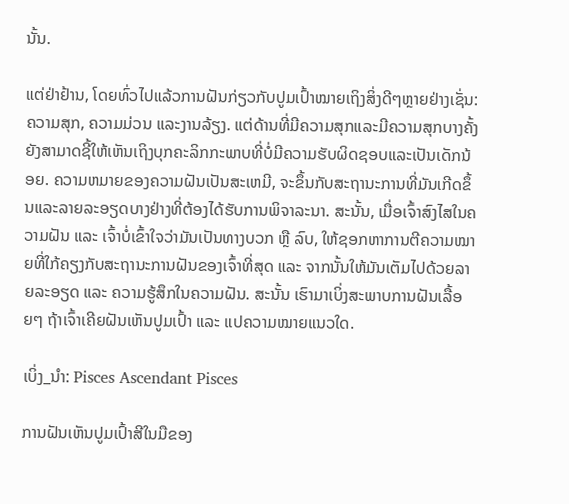ນັ້ນ.

ແຕ່ຢ່າຢ້ານ, ໂດຍທົ່ວໄປແລ້ວການຝັນກ່ຽວກັບປູມເປົ້າໝາຍເຖິງສິ່ງດີໆຫຼາຍຢ່າງເຊັ່ນ: ຄວາມສຸກ, ຄວາມມ່ວນ ແລະງານລ້ຽງ. ແຕ່ດ້ານທີ່ມີຄວາມສຸກແລະມີຄວາມສຸກບາງຄັ້ງຍັງສາມາດຊີ້ໃຫ້ເຫັນເຖິງບຸກຄະລິກກະພາບທີ່ບໍ່ມີຄວາມຮັບຜິດຊອບແລະເປັນເດັກນ້ອຍ. ຄວາມຫມາຍຂອງຄວາມຝັນເປັນສະເຫມີ, ຈະຂຶ້ນກັບສະຖານະການທີ່ມັນເກີດຂຶ້ນແລະລາຍລະອຽດບາງຢ່າງທີ່ຕ້ອງໄດ້ຮັບການພິຈາລະນາ. ສະນັ້ນ, ເມື່ອເຈົ້າສົງໄສໃນຄວາມຝັນ ແລະ ເຈົ້າບໍ່ເຂົ້າໃຈວ່າມັນເປັນທາງບວກ ຫຼື ລົບ, ໃຫ້ຊອກຫາການຕີຄວາມໝາຍທີ່ໃກ້ຄຽງກັບສະຖານະການຝັນຂອງເຈົ້າທີ່ສຸດ ແລະ ຈາກນັ້ນໃຫ້ມັນເຕັມໄປດ້ວຍລາຍລະອຽດ ແລະ ຄວາມຮູ້ສຶກໃນຄວາມຝັນ. ສະນັ້ນ ເຮົາມາເບິ່ງສະພາບການຝັນເລື້ອຍໆ ຖ້າເຈົ້າເຄີຍຝັນເຫັນປູມເປົ້າ ແລະ ແປຄວາມໝາຍແນວໃດ.

ເບິ່ງ_ນຳ: Pisces Ascendant Pisces

ການຝັນເຫັນປູມເປົ້າສີໃນມືຂອງ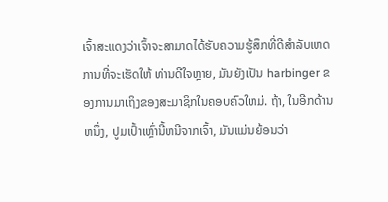ເຈົ້າສະແດງວ່າເຈົ້າຈະສາມາດໄດ້ຮັບຄວາມຮູ້ສຶກທີ່ດີສໍາລັບເຫດການທີ່ຈະເຮັດໃຫ້ ທ່ານດີໃຈຫຼາຍ, ມັນຍັງເປັນ harbinger ຂອງການມາເຖິງຂອງສະມາຊິກໃນຄອບຄົວໃຫມ່. ຖ້າ, ໃນອີກດ້ານຫນຶ່ງ, ປູມເປົ້າເຫຼົ່ານີ້ຫນີຈາກເຈົ້າ, ມັນແມ່ນຍ້ອນວ່າ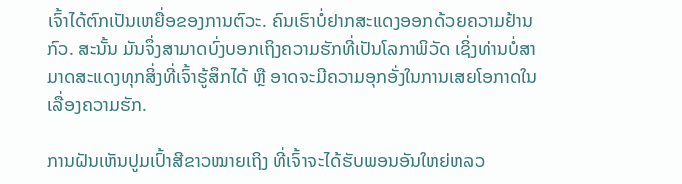ເຈົ້າໄດ້ຕົກເປັນເຫຍື່ອຂອງການຕົວະ. ຄົນເຮົາບໍ່ຢາກສະແດງອອກດ້ວຍຄວາມຢ້ານກົວ. ສະນັ້ນ ມັນຈຶ່ງສາມາດບົ່ງບອກເຖິງຄວາມຮັກທີ່ເປັນໂລກາພິວັດ ເຊິ່ງທ່ານບໍ່ສາມາດສະແດງທຸກສິ່ງທີ່ເຈົ້າຮູ້ສຶກໄດ້ ຫຼື ອາດຈະມີຄວາມອຸກອັ່ງໃນການເສຍໂອກາດໃນເລື່ອງຄວາມຮັກ.

ການຝັນເຫັນປູມເປົ້າສີຂາວໝາຍເຖິງ ທີ່ເຈົ້າຈະໄດ້ຮັບພອນອັນໃຫຍ່ຫລວ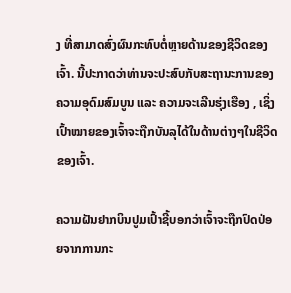ງ ທີ່ສາມາດສົ່ງຜົນກະທົບຕໍ່ຫຼາຍດ້ານຂອງຊີວິດຂອງເຈົ້າ. ນີ້ປະກາດວ່າທ່ານຈະປະສົບກັບສະຖານະການຂອງຄວາມອຸດົມສົມບູນ ແລະ ຄວາມຈະເລີນຮຸ່ງເຮືອງ , ເຊິ່ງເປົ້າໝາຍຂອງເຈົ້າຈະຖືກບັນລຸໄດ້ໃນດ້ານຕ່າງໆໃນຊີວິດຂອງເຈົ້າ.

ຄວາມຝັນຢາກບິນປູມເປົ້າຊີ້ບອກວ່າເຈົ້າຈະຖືກປົດປ່ອຍຈາກການກະ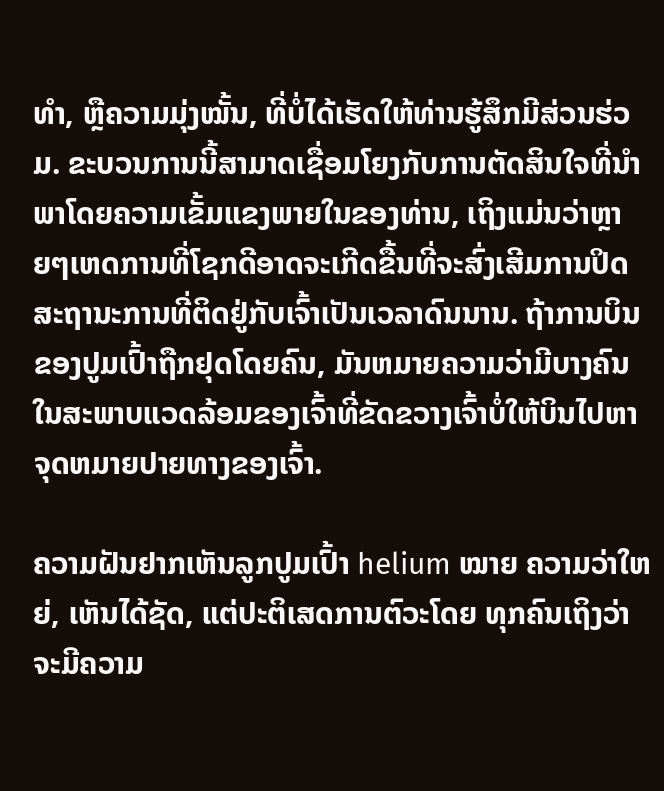ທຳ, ຫຼືຄວາມມຸ່ງໝັ້ນ, ທີ່ບໍ່ໄດ້ເຮັດໃຫ້ທ່ານຮູ້ສຶກມີສ່ວນຮ່ວມ. ຂະບວນການນີ້ສາມາດເຊື່ອມໂຍງກັບການຕັດສິນໃຈທີ່ນໍາພາໂດຍຄວາມເຂັ້ມແຂງພາຍໃນຂອງທ່ານ, ເຖິງແມ່ນວ່າຫຼາຍໆເຫດການທີ່ໂຊກດີອາດຈະເກີດຂື້ນທີ່ຈະສົ່ງເສີມການປິດສະຖານະການທີ່ຕິດຢູ່ກັບເຈົ້າເປັນເວລາດົນນານ. ຖ້າການບິນຂອງປູມເປົ້າຖືກຢຸດໂດຍຄົນ, ມັນຫມາຍຄວາມວ່າມີບາງຄົນໃນສະພາບແວດລ້ອມຂອງເຈົ້າທີ່ຂັດຂວາງເຈົ້າບໍ່ໃຫ້ບິນໄປຫາຈຸດຫມາຍປາຍທາງຂອງເຈົ້າ.

ຄວາມຝັນຢາກເຫັນລູກປູມເປົ້າ helium ໝາຍ ຄວາມວ່າໃຫຍ່, ເຫັນໄດ້ຊັດ, ແຕ່ປະຕິເສດການຕົວະໂດຍ ທຸກຄົນເຖິງວ່າຈະມີຄວາມ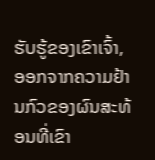ຮັບຮູ້ຂອງເຂົາເຈົ້າ, ອອກຈາກຄວາມຢ້ານກົວຂອງຜົນສະທ້ອນທີ່ເຂົາ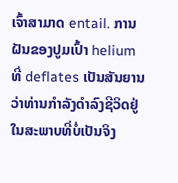ເຈົ້າສາມາດ entail. ການຝັນຂອງປູມເປົ້າ helium ທີ່ deflates ເປັນສັນຍານວ່າທ່ານກໍາລັງດໍາລົງຊີວິດຢູ່ໃນສະພາບທີ່ບໍ່ເປັນຈິງ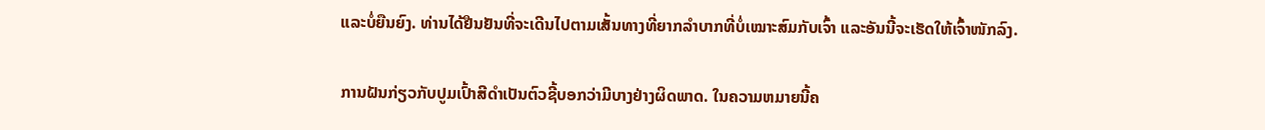ແລະບໍ່ຍືນຍົງ. ທ່ານໄດ້ຢືນຢັນທີ່ຈະເດີນໄປຕາມເສັ້ນທາງທີ່ຍາກລຳບາກທີ່ບໍ່ເໝາະສົມກັບເຈົ້າ ແລະອັນນີ້ຈະເຮັດໃຫ້ເຈົ້າໜັກລົງ.

ການຝັນກ່ຽວກັບປູມເປົ້າສີດຳເປັນຕົວຊີ້ບອກວ່າມີບາງຢ່າງຜິດພາດ. ໃນຄວາມຫມາຍນີ້ຄ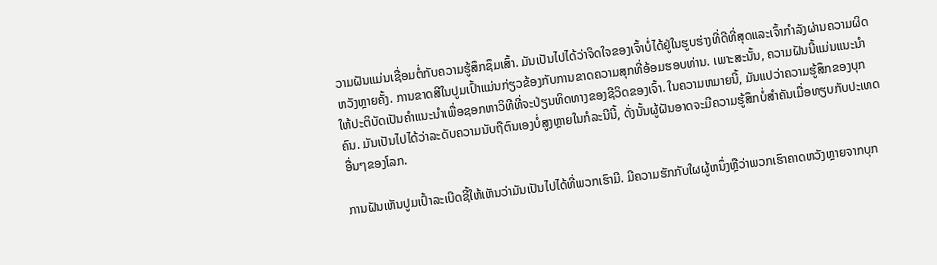ວາມຝັນແມ່ນເຊື່ອມຕໍ່ກັບຄວາມຮູ້ສຶກຊຶມເສົ້າ. ມັນເປັນໄປໄດ້ວ່າຈິດໃຈຂອງເຈົ້າບໍ່ໄດ້ຢູ່ໃນຮູບຮ່າງທີ່ດີທີ່ສຸດແລະເຈົ້າກໍາລັງຜ່ານຄວາມຜິດຫວັງຫຼາຍຄັ້ງ. ການຂາດສີໃນປູມເປົ້າແມ່ນກ່ຽວຂ້ອງກັບການຂາດຄວາມສຸກທີ່ອ້ອມຮອບທ່ານ. ເພາະສະນັ້ນ, ຄວາມຝັນນີ້ແມ່ນແນະນໍາໃຫ້ປະຕິບັດເປັນຄໍາແນະນໍາເພື່ອຊອກຫາວິທີທີ່ຈະປ່ຽນທິດທາງຂອງຊີວິດຂອງເຈົ້າ. ໃນຄວາມຫມາຍນີ້, ມັນແປວ່າຄວາມຮູ້ສຶກຂອງບຸກຄົນ. ມັນເປັນໄປໄດ້ວ່າລະດັບຄວາມນັບຖືຕົນເອງບໍ່ສູງຫຼາຍໃນກໍລະນີນີ້, ດັ່ງນັ້ນຜູ້ຝັນອາດຈະມີຄວາມຮູ້ສຶກບໍ່ສໍາຄັນເມື່ອທຽບກັບປະເທດອື່ນໆຂອງໂລກ.

ການຝັນເຫັນປູມເປົ້າລະເບີດຊີ້ໃຫ້ເຫັນວ່າມັນເປັນໄປໄດ້ທີ່ພວກເຮົາມີ. ມີຄວາມຮັກກັບໃຜຜູ້ຫນຶ່ງຫຼືວ່າພວກເຮົາຄາດຫວັງຫຼາຍຈາກບຸກ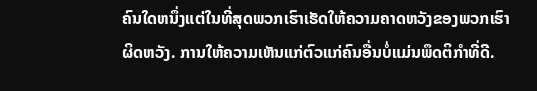ຄົນໃດຫນຶ່ງແຕ່ໃນທີ່ສຸດພວກເຮົາເຮັດໃຫ້ຄວາມຄາດຫວັງຂອງພວກເຮົາຜິດຫວັງ. ການໃຫ້ຄວາມເຫັນແກ່ຕົວແກ່ຄົນອື່ນບໍ່ແມ່ນພຶດຕິກຳທີ່ດີ.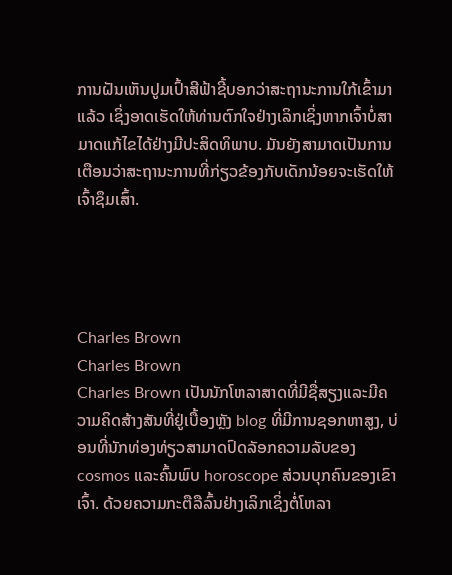ການຝັນເຫັນປູມເປົ້າສີຟ້າຊີ້ບອກວ່າສະຖານະການໃກ້ເຂົ້າມາແລ້ວ ເຊິ່ງອາດເຮັດໃຫ້ທ່ານຕົກໃຈຢ່າງເລິກເຊິ່ງຫາກເຈົ້າບໍ່ສາມາດແກ້ໄຂໄດ້ຢ່າງມີປະສິດທິພາບ. ມັນຍັງສາມາດເປັນການເຕືອນວ່າສະຖານະການທີ່ກ່ຽວຂ້ອງກັບເດັກນ້ອຍຈະເຮັດໃຫ້ເຈົ້າຊຶມເສົ້າ.




Charles Brown
Charles Brown
Charles Brown ເປັນນັກໂຫລາສາດທີ່ມີຊື່ສຽງແລະມີຄວາມຄິດສ້າງສັນທີ່ຢູ່ເບື້ອງຫຼັງ blog ທີ່ມີການຊອກຫາສູງ, ບ່ອນທີ່ນັກທ່ອງທ່ຽວສາມາດປົດລັອກຄວາມລັບຂອງ cosmos ແລະຄົ້ນພົບ horoscope ສ່ວນບຸກຄົນຂອງເຂົາເຈົ້າ. ດ້ວຍຄວາມກະຕືລືລົ້ນຢ່າງເລິກເຊິ່ງຕໍ່ໂຫລາ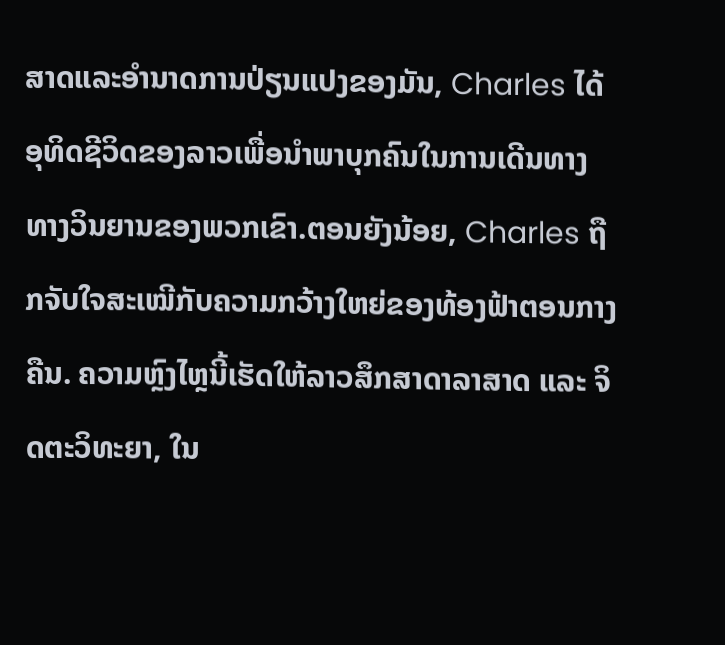ສາດແລະອໍານາດການປ່ຽນແປງຂອງມັນ, Charles ໄດ້ອຸທິດຊີວິດຂອງລາວເພື່ອນໍາພາບຸກຄົນໃນການເດີນທາງທາງວິນຍານຂອງພວກເຂົາ.ຕອນຍັງນ້ອຍ, Charles ຖືກຈັບໃຈສະເໝີກັບຄວາມກວ້າງໃຫຍ່ຂອງທ້ອງຟ້າຕອນກາງຄືນ. ຄວາມຫຼົງໄຫຼນີ້ເຮັດໃຫ້ລາວສຶກສາດາລາສາດ ແລະ ຈິດຕະວິທະຍາ, ໃນ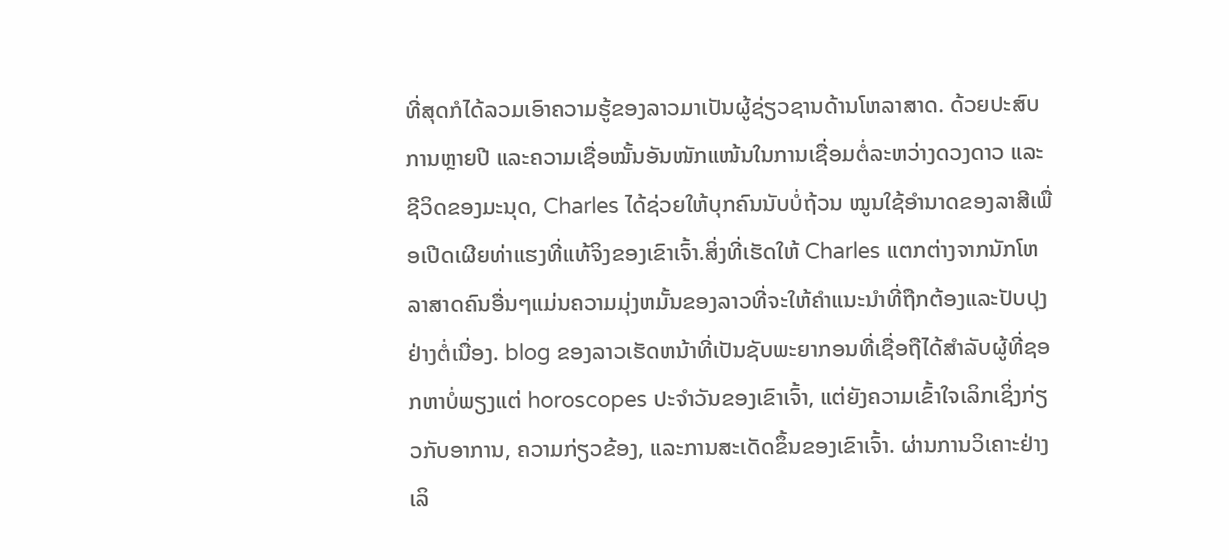ທີ່ສຸດກໍໄດ້ລວມເອົາຄວາມຮູ້ຂອງລາວມາເປັນຜູ້ຊ່ຽວຊານດ້ານໂຫລາສາດ. ດ້ວຍປະສົບການຫຼາຍປີ ແລະຄວາມເຊື່ອໝັ້ນອັນໜັກແໜ້ນໃນການເຊື່ອມຕໍ່ລະຫວ່າງດວງດາວ ແລະຊີວິດຂອງມະນຸດ, Charles ໄດ້ຊ່ວຍໃຫ້ບຸກຄົນນັບບໍ່ຖ້ວນ ໝູນໃຊ້ອຳນາດຂອງລາສີເພື່ອເປີດເຜີຍທ່າແຮງທີ່ແທ້ຈິງຂອງເຂົາເຈົ້າ.ສິ່ງທີ່ເຮັດໃຫ້ Charles ແຕກຕ່າງຈາກນັກໂຫລາສາດຄົນອື່ນໆແມ່ນຄວາມມຸ່ງຫມັ້ນຂອງລາວທີ່ຈະໃຫ້ຄໍາແນະນໍາທີ່ຖືກຕ້ອງແລະປັບປຸງຢ່າງຕໍ່ເນື່ອງ. blog ຂອງລາວເຮັດຫນ້າທີ່ເປັນຊັບພະຍາກອນທີ່ເຊື່ອຖືໄດ້ສໍາລັບຜູ້ທີ່ຊອກຫາບໍ່ພຽງແຕ່ horoscopes ປະຈໍາວັນຂອງເຂົາເຈົ້າ, ແຕ່ຍັງຄວາມເຂົ້າໃຈເລິກເຊິ່ງກ່ຽວກັບອາການ, ຄວາມກ່ຽວຂ້ອງ, ແລະການສະເດັດຂຶ້ນຂອງເຂົາເຈົ້າ. ຜ່ານການວິເຄາະຢ່າງເລິ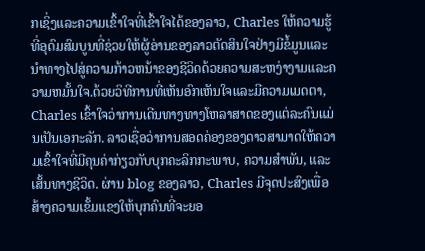ກເຊິ່ງແລະຄວາມເຂົ້າໃຈທີ່ເຂົ້າໃຈໄດ້ຂອງລາວ, Charles ໃຫ້ຄວາມຮູ້ທີ່ອຸດົມສົມບູນທີ່ຊ່ວຍໃຫ້ຜູ້ອ່ານຂອງລາວຕັດສິນໃຈຢ່າງມີຂໍ້ມູນແລະນໍາທາງໄປສູ່ຄວາມກ້າວຫນ້າຂອງຊີວິດດ້ວຍຄວາມສະຫງ່າງາມແລະຄວາມຫມັ້ນໃຈ.ດ້ວຍວິທີການທີ່ເຫັນອົກເຫັນໃຈແລະມີຄວາມເມດຕາ, Charles ເຂົ້າໃຈວ່າການເດີນທາງທາງໂຫລາສາດຂອງແຕ່ລະຄົນແມ່ນເປັນເອກະລັກ. ລາວເຊື່ອວ່າການສອດຄ່ອງຂອງດາວສາມາດໃຫ້ຄວາມເຂົ້າໃຈທີ່ມີຄຸນຄ່າກ່ຽວກັບບຸກຄະລິກກະພາບ, ຄວາມສໍາພັນ, ແລະເສັ້ນທາງຊີວິດ. ຜ່ານ blog ຂອງລາວ, Charles ມີຈຸດປະສົງເພື່ອສ້າງຄວາມເຂັ້ມແຂງໃຫ້ບຸກຄົນທີ່ຈະຍອ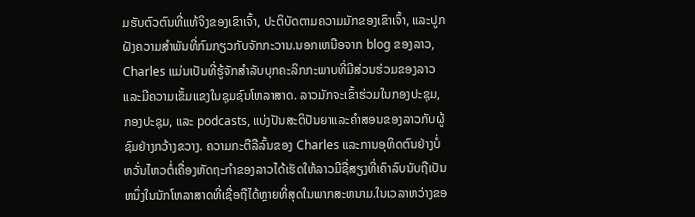ມຮັບຕົວຕົນທີ່ແທ້ຈິງຂອງເຂົາເຈົ້າ, ປະຕິບັດຕາມຄວາມມັກຂອງເຂົາເຈົ້າ, ແລະປູກຝັງຄວາມສໍາພັນທີ່ກົມກຽວກັບຈັກກະວານ.ນອກເຫນືອຈາກ blog ຂອງລາວ, Charles ແມ່ນເປັນທີ່ຮູ້ຈັກສໍາລັບບຸກຄະລິກກະພາບທີ່ມີສ່ວນຮ່ວມຂອງລາວແລະມີຄວາມເຂັ້ມແຂງໃນຊຸມຊົນໂຫລາສາດ. ລາວມັກຈະເຂົ້າຮ່ວມໃນກອງປະຊຸມ, ກອງປະຊຸມ, ແລະ podcasts, ແບ່ງປັນສະຕິປັນຍາແລະຄໍາສອນຂອງລາວກັບຜູ້ຊົມຢ່າງກວ້າງຂວາງ. ຄວາມກະຕືລືລົ້ນຂອງ Charles ແລະການອຸທິດຕົນຢ່າງບໍ່ຫວັ່ນໄຫວຕໍ່ເຄື່ອງຫັດຖະກໍາຂອງລາວໄດ້ເຮັດໃຫ້ລາວມີຊື່ສຽງທີ່ເຄົາລົບນັບຖືເປັນຫນຶ່ງໃນນັກໂຫລາສາດທີ່ເຊື່ອຖືໄດ້ຫຼາຍທີ່ສຸດໃນພາກສະຫນາມ.ໃນເວລາຫວ່າງຂອ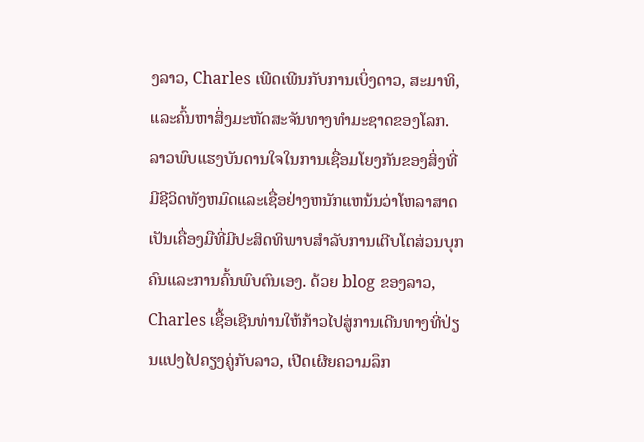ງລາວ, Charles ເພີດເພີນກັບການເບິ່ງດາວ, ສະມາທິ, ແລະຄົ້ນຫາສິ່ງມະຫັດສະຈັນທາງທໍາມະຊາດຂອງໂລກ. ລາວພົບແຮງບັນດານໃຈໃນການເຊື່ອມໂຍງກັນຂອງສິ່ງທີ່ມີຊີວິດທັງຫມົດແລະເຊື່ອຢ່າງຫນັກແຫນ້ນວ່າໂຫລາສາດເປັນເຄື່ອງມືທີ່ມີປະສິດທິພາບສໍາລັບການເຕີບໂຕສ່ວນບຸກຄົນແລະການຄົ້ນພົບຕົນເອງ. ດ້ວຍ blog ຂອງລາວ, Charles ເຊື້ອເຊີນທ່ານໃຫ້ກ້າວໄປສູ່ການເດີນທາງທີ່ປ່ຽນແປງໄປຄຽງຄູ່ກັບລາວ, ເປີດເຜີຍຄວາມລຶກ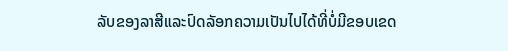ລັບຂອງລາສີແລະປົດລັອກຄວາມເປັນໄປໄດ້ທີ່ບໍ່ມີຂອບເຂດ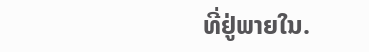ທີ່ຢູ່ພາຍໃນ.